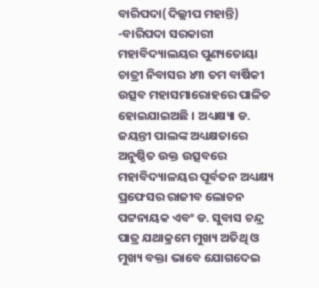ବାରିପଦା(ଦିଲ୍ଲୀପ ମହାନ୍ତି) -ବାରିପଦା ସରକାରୀ ମହାବିଦ୍ୟାଲୟର ପୁଣ୍ୟତୋୟା ଚାତ୍ରୀ ନିବାସର ୪୩ ତମ ବାର୍ଷିକୀ ଉତ୍ସବ ମହାସମାରୋହରେ ପାଳିତ ହୋଇଯାଇଅଛି । ଅଧ୍ୟକ୍ଷ୍ୟା ଡ. ଜୟନ୍ତୀ ପାଲଙ୍କ ଅଧ୍ୟକ୍ଷତାରେ ଅନୁଷ୍ଠିତ ଉକ୍ତ ଉତ୍ସବରେ ମହାବିଦ୍ୟାଳୟର ପୂର୍ବତନ ଅଧ୍ୟକ୍ଷ୍ୟ ପ୍ରଫେସର ରାଜୀବ ଲୋଚନ ପଟ୍ଟନାୟକ ଏବଂ ଡ. ସୁବାସ ଚନ୍ଦ୍ର ପାତ୍ର ଯଥାକ୍ରମେ ମୁଖ୍ୟ ଅତିଥି ଓ ମୁଖ୍ୟ ବକ୍ତା ଭାବେ ଯୋଗଦେଇ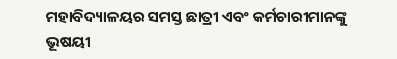ମହାବିଦ୍ୟାଳୟର ସମସ୍ତ ଛାତ୍ରୀ ଏବଂ କର୍ମଚାରୀମାନଙ୍କୁ ଭୂଷୟୀ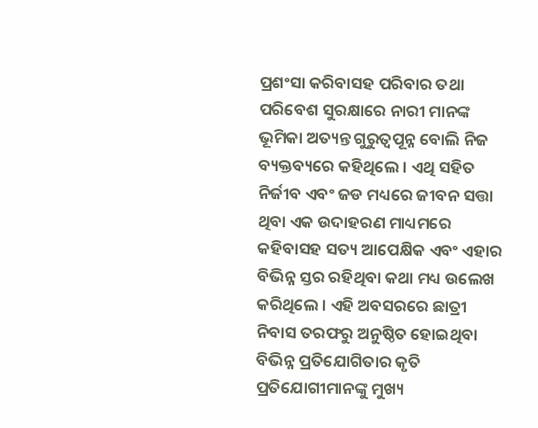ପ୍ରଶଂସା କରିବାସହ ପରିବାର ତଥା ପରିବେଶ ସୁରକ୍ଷାରେ ନାରୀ ମାନଙ୍କ ଭୂମିକା ଅତ୍ୟନ୍ତ ଗୁରୁତ୍ୱପୂନ୍ନ ବୋଲି ନିଜ ବ୍ୟକ୍ତବ୍ୟରେ କହିଥିଲେ । ଏଥି ସହିତ ନିର୍ଜୀବ ଏବଂ ଜଡ ମଧ୍ୟରେ ଜୀବନ ସତ୍ତା ଥିବା ଏକ ଉଦାହରଣ ମାଧ୍ୟମରେ କହିବାସହ ସତ୍ୟ ଆପେକ୍ଷିକ ଏବଂ ଏହାର ବିଭିନ୍ନ ସ୍ତର ରହିଥିବା କଥା ମଧ୍ୟ ଉଲେଖ କରିଥିଲେ । ଏହି ଅବସରରେ ଛାତ୍ରୀ ନିବାସ ତରଫରୁ ଅନୁଷ୍ଠିତ ହୋଇଥିବା ବିଭିନ୍ନ ପ୍ରତିଯୋଗିତାର କୃତି ପ୍ରତିଯୋଗୀମାନଙ୍କୁ ମୁଖ୍ୟ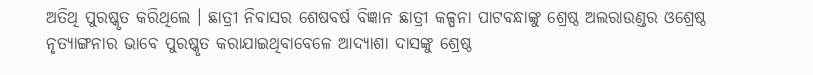ଅତିଥି ପୁରଷ୍କୃତ କରିଥିଲେ । ଛାତ୍ରୀ ନିବାସର ଶେଷବର୍ଷ ବିଜ୍ଞାନ ଛାତ୍ରୀ କଳ୍ପନା ପାଟବନ୍ଧାଙ୍କୁ ଶ୍ରେଷ୍ଠ ଅଲରାଉଣ୍ଡର ଓଶ୍ରେଷ୍ଠ ନୃତ୍ୟାଙ୍ଗନାର ଭାବେ ପୁରଷ୍କୃତ କରାଯାଇଥିବାବେଳେ ଆଦ୍ୟାଶା ଦାସଙ୍କୁ ଶ୍ରେଷ୍ଠ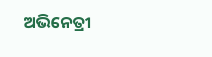ଅଭିନେତ୍ରୀ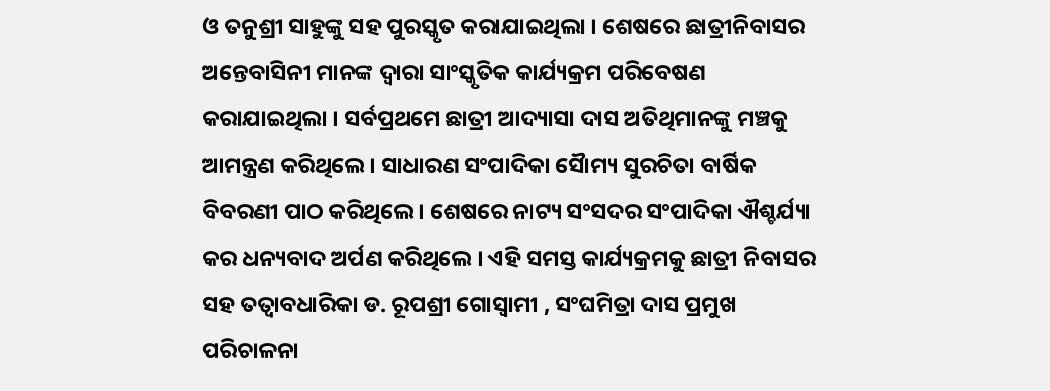ଓ ତନୁଶ୍ରୀ ସାହୁଙ୍କୁ ସହ ପୁରସ୍କୃତ କରାଯାଇଥିଲା । ଶେଷରେ ଛାତ୍ରୀନିବାସର ଅନ୍ତେବାସିନୀ ମାନଙ୍କ ଦ୍ୱାରା ସାଂସ୍କୃତିକ କାର୍ଯ୍ୟକ୍ରମ ପରିବେଷଣ କରାଯାଇଥିଲା । ସର୍ବପ୍ରଥମେ ଛାତ୍ରୀ ଆଦ୍ୟାସା ଦାସ ଅତିଥିମାନଙ୍କୁ ମଞ୍ଚକୁ ଆମନ୍ତ୍ରଣ କରିଥିଲେ । ସାଧାରଣ ସଂପାଦିକା ସୈାମ୍ୟ ସୁରଚିତା ବାର୍ଷିକ ବିବରଣୀ ପାଠ କରିଥିଲେ । ଶେଷରେ ନାଟ୍ୟ ସଂସଦର ସଂପାଦିକା ଐଶ୍ଚର୍ଯ୍ୟା କର ଧନ୍ୟବାଦ ଅର୍ପଣ କରିଥିଲେ । ଏହି ସମସ୍ତ କାର୍ଯ୍ୟକ୍ରମକୁ ଛାତ୍ରୀ ନିବାସର ସହ ତତ୍ୱାବଧାରିକା ଡ. ରୂପଶ୍ରୀ ଗୋସ୍ୱାମୀ , ସଂଘମିତ୍ରା ଦାସ ପ୍ରମୁଖ ପରିଚାଳନା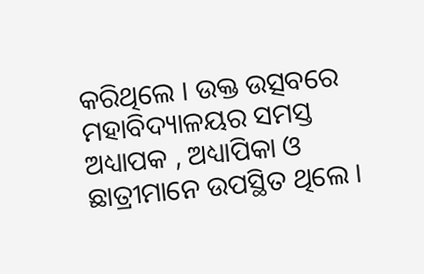କରିଥିଲେ । ଉକ୍ତ ଉତ୍ସବରେ ମହାବିଦ୍ୟାଳୟର ସମସ୍ତ ଅଧ୍ୟାପକ , ଅଧ୍ୟାପିକା ଓ ଛାତ୍ରୀମାନେ ଉପସ୍ଥିତ ଥିଲେ ।